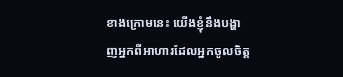ខាងក្រោមនេះ យើងខ្ញុំនឹងបង្ហាញអ្នកពីអាហារដែលអ្នកចូលចិត្ត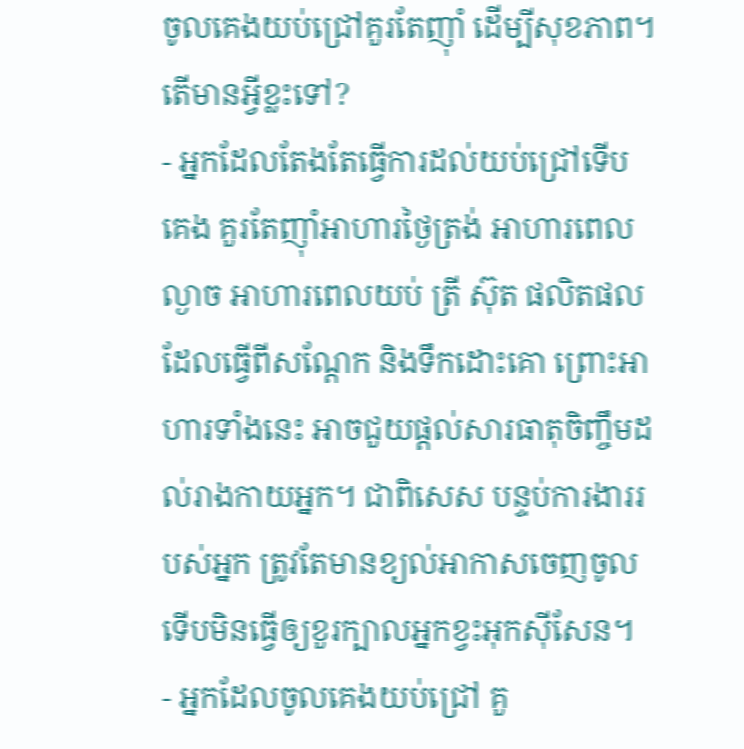ចូលគេងយប់ជ្រៅគួរតែញ៉ាំ ដើម្បីសុខភាព។ តើមានអ្វីខ្លះទៅ?
- អ្នកដែលតែងតែធ្វើការដល់យប់ជ្រៅទើបគេង គួរតែញ៉ាំអាហារថ្ងៃត្រង់ អាហារពេលល្ងាច អាហារពេលយប់ ត្រី ស៊ុត ផលិតផលដែលធ្វើពីសណ្តែក និងទឹកដោះគោ ព្រោះអាហារទាំងនេះ អាចជួយផ្តល់សារធាតុចិញ្ចឹមដល់រាងកាយអ្នក។ ជាពិសេស បន្ទប់ការងាររបស់អ្នក ត្រូវតែមានខ្យល់អាកាសចេញចូល ទើបមិនធ្វើឲ្យខួរក្បាលអ្នកខ្វះអុកស៊ីសែន។
- អ្នកដែលចូលគេងយប់ជ្រៅ គួ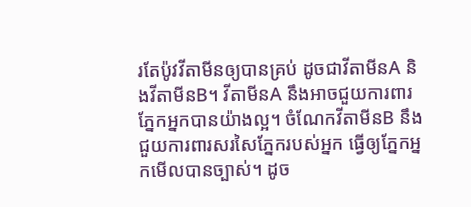រតែប៉ូវវីតាមីនឲ្យបានគ្រប់ ដូចជាវីតាមីនA និងវីតាមីនB។ វីតាមីនA នឹងអាចជួយការពារភ្នែកអ្នកបានយ៉ាងល្អ។ ចំណែកវីតាមីនB នឹងជួយការពារសរសៃភ្នែករបស់អ្នក ធ្វើឲ្យភ្នែកអ្នកមើលបានច្បាស់។ ដូច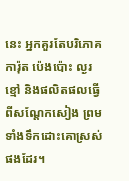នេះ អ្នកគួរតែបរិភោគការ៉ុត ប៉េងប៉ោះ ល្ងរខ្មៅ និងផលិតផលធ្វើពីសណ្តែកសៀង ព្រមទាំងទឹកដោះគោស្រស់ផងដែរ។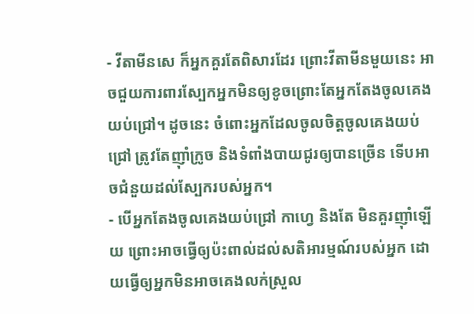- វីតាមីនសេ ក៏អ្នកគួរតែពិសារដែរ ព្រោះវីតាមីនមួយនេះ អាចជួយការពារស្បែកអ្នកមិនឲ្យខូចព្រោះតែអ្នកតែងចូលគេងយប់ជ្រៅ។ ដូចនេះ ចំពោះអ្នកដែលចូលចិត្តចូលគេងយប់ជ្រៅ ត្រូវតែញ៉ាំក្រូច និងទំពាំងបាយជូរឲ្យបានច្រើន ទើបអាចជំនួយដល់ស្បែករបស់អ្នក។
- បើអ្នកតែងចូលគេងយប់ជ្រៅ កាហ្វេ និងតែ មិនគួរញ៉ាំឡើយ ព្រោះអាចធ្វើឲ្យប៉ះពាល់ដល់សតិអារម្មណ៍របស់អ្នក ដោយធ្វើឲ្យអ្នកមិនអាចគេងលក់ស្រួល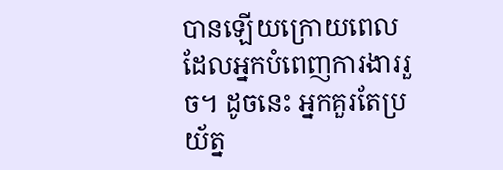បានឡើយក្រោយពេលដែលអ្នកបំពេញការងាររួច។ ដូចនេះ អ្នកគួរតែប្រយ័ត្ន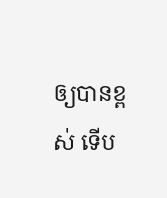ឲ្យបានខ្ពស់ ទើប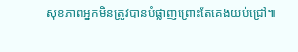សុខភាពអ្នកមិនត្រូវបានបំផ្លាញព្រោះតែគេងយប់ជ្រៅ៕